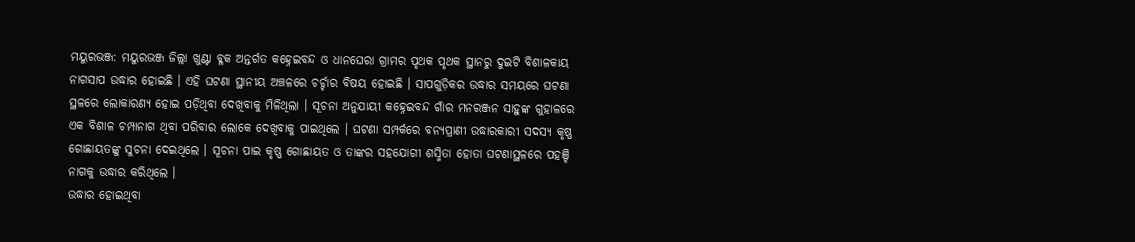ମୟୁରଭଞ୍ଜ: ମୟୁରଭଞ୍ଜ ଜିଲ୍ଲା ଖୁଣ୍ଟା ବ୍ଳକ ଅନ୍ତର୍ଗତ କହ୍ନେଇବନ୍ଦ ଓ ଧାନଘେରା ଗ୍ରାମର ପୃଥକ ପୃଥକ ସ୍ଥାନରୁ ଦୁଇଟି ବିଶାଳକାୟ ନାଗସାପ ଉଦ୍ଧାର ହୋଇଛି । ଏହି ଘଟଣା ସ୍ଥାନୀୟ ଅଞ୍ଚଳରେ ଚର୍ଚ୍ଚାର ବିଷୟ ହୋଇଛି । ସାପଗୁଡ଼ିକର ଉଦ୍ଧାର ସମୟରେ ଘଟଣା ସ୍ଥଳରେ ଲୋକାରଣ୍ୟ ହୋଇ ପଡ଼ିଥିବା ଦେଖିବାକୁ ମିଳିଥିଲା । ସୂଚନା ଅନୁଯାୟୀ କହ୍ନେଇବନ୍ଦ ଗାଁର ମନରଞ୍ଜନ ସାହୁଙ୍କ ଗୁହାଳରେ ଏକ ବିଶାଳ ଚମ୍ପାନାଗ ଥିବା ପରିବାର ଲୋକେ ଦେଖିବାକୁ ପାଇଥିଲେ । ଘଟଣା ସମ୍ପର୍କରେ ବନ୍ୟପ୍ରାଣୀ ଉଦ୍ଧାରକାରୀ ସଦସ୍ୟ କୃଷ୍ଣ ଗୋଛାୟତଙ୍କୁ ସୁଚନା ଦେଇଥିଲେ । ସୂଚନା ପାଇ କୃଷ୍ଣ ଗୋଛାୟତ ଓ ତାଙ୍କର ସହଯୋଗୀ ଶସ୍ମିତା ହୋତା ଘଟଣାସ୍ଥଳରେ ପହଞ୍ଚି ନାଗକୁ ଉଦ୍ଧାର କରିଥିଲେ ।
ଉଦ୍ଧାର ହୋଇଥିବା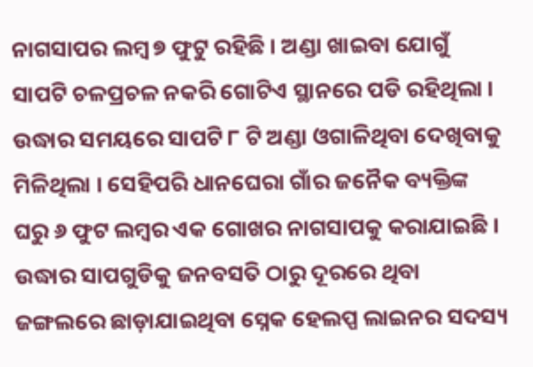ନାଗସାପର ଲମ୍ବ ୭ ଫୁଟୁ ରହିଛି । ଅଣ୍ଡା ଖାଇବା ଯୋଗୁଁ ସାପଟି ଚଳପ୍ରଚଳ ନକରି ଗୋଟିଏ ସ୍ଥାନରେ ପଡି ରହିଥିଲା । ଉଦ୍ଧାର ସମୟରେ ସାପଟି ୮ ଟି ଅଣ୍ଡା ଓଗାଳିଥିବା ଦେଖିବାକୁ ମିଳିଥିଲା । ସେହିପରି ଧାନଘେରା ଗାଁର ଜନୈକ ବ୍ୟକ୍ତିଙ୍କ ଘରୁ ୬ ଫୁଟ ଲମ୍ବର ଏକ ଗୋଖର ନାଗସାପକୁ କରାଯାଇଛି । ଉଦ୍ଧାର ସାପଗୁଡିକୁ ଜନବସତି ଠାରୁ ଦୂରରେ ଥିବା ଜଙ୍ଗଲରେ ଛାଡ଼ାଯାଇଥିବା ସ୍ନେକ ହେଲପ୍ପ ଲାଇନର ସଦସ୍ୟ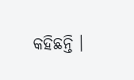କହିଛନ୍ତି ।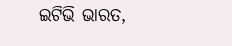ଇଟିଭି ଭାରତ,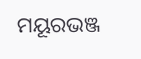ମୟୂରଭଞ୍ଜ